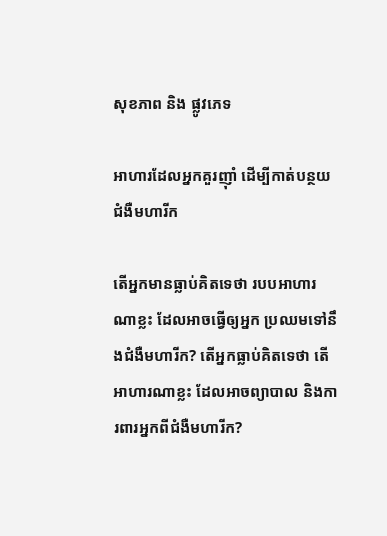សុខភាព និង ផ្លូវភេទ

អាហារដែលអ្នកគួរញ៉ាំ ដើម្បីកាត់បន្ថយជំងឺមហារីក

តើអ្នកមានធ្លាប់គិតទេថា របបអាហារណាខ្លះ ដែលអាចធ្វើឲ្យអ្នក ប្រឈមទៅនឹងជំងឺមហារីក? តើអ្នកធ្លាប់គិតទេថា តើអាហារណាខ្លះ ដែលអាចព្យាបាល និងការពារអ្នកពីជំងឺមហារីក?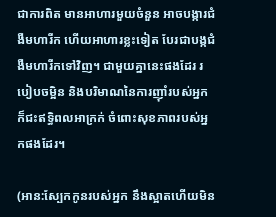ជាការពិត មានអាហារមួយចំនួន អាចបង្ការជំងឺមហារីក ហើយអាហារខ្លះទៀត បែរជាបង្កជំងឺមហារីកទៅវិញ។ ជាមួយគ្នានេះផងដែរ របៀបចម្អិន និងបរិមាណនៃការញ៉ាំរបស់អ្នក ក៏ជះឥទ្ធិពលអាក្រក់ ចំពោះសុខភាពរបស់អ្នកផងដែរ។

(អាន:ស្បែកកូនរបស់អ្នក នឹងស្អាតហើយមិន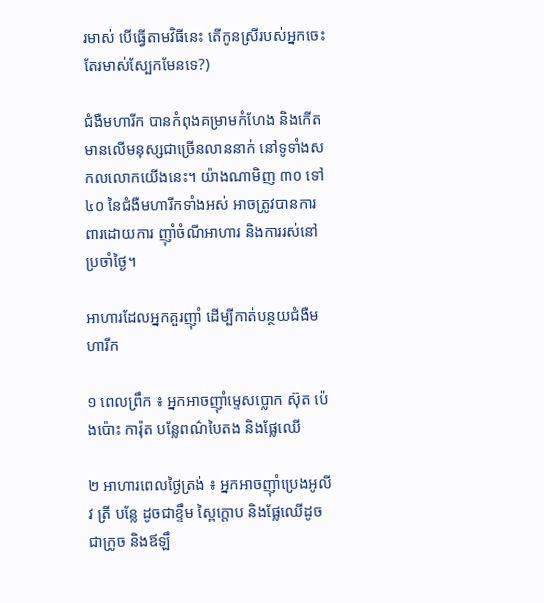រមាស់ បើធ្វើតាមវិធីនេះ តើកូនស្រីរបស់អ្នកចេះតែរមាស់ស្បែកមែនទេ?)

ជំងឺមហារីក បានកំពុងគម្រាមកំហែង និងកើតមានលើមនុស្សជាច្រើនលាននាក់ នៅទូទាំងសកលលោកយើងនេះ។ យ៉ាងណាមិញ ៣០ ទៅ ៤០ នៃជំងឺមហារីកទាំងអស់ អាចត្រូវបានការពារដោយការ ញ៉ាំចំណីអាហារ និងការរស់នៅប្រចាំថ្ងៃ។

អាហារដែលអ្នកគួរញ៉ាំ ដើម្បីកាត់បន្ថយជំងឺមហារីក

១ ពេលព្រឹក ៖ អ្នកអាចញ៉ាំម្ទេសប្លោក ស៊ុត ប៉េងប៉ោះ ការ៉ុត បន្លែពណ៌បៃតង និងផ្លែឈើ

២ អាហារពេលថ្ងៃត្រង់ ៖ អ្នកអាចញ៉ាំប្រេងអូលីវ ត្រី បន្លែ ដូចជាខ្ទឹម ស្ពៃក្តោប និងផ្លែឈើដូចជាក្រូច និងឪឡឹ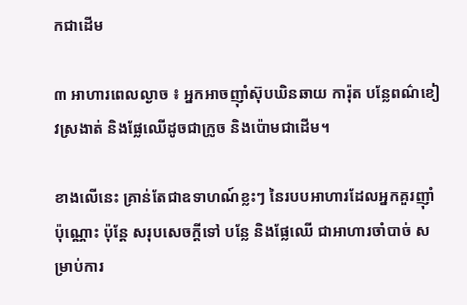កជាដើម

៣ អាហារពេលល្ងាច ៖ អ្នកអាចញ៉ាំស៊ុបឃិនឆាយ ការ៉ុត បន្លែពណ៌ខៀវស្រងាត់ និងផ្លែឈើដូចជាក្រូច និងប៉ោមជាដើម។

ខាងលើនេះ គ្រាន់តែជាឧទាហណ៍ខ្លះៗ នៃរបបអាហារដែលអ្នកគួរញ៉ាំប៉ុណ្ណោះ ប៉ុន្តែ សរុបសេចក្តីទៅ បន្លែ និងផ្លែឈើ ជាអាហារចាំបាច់ សម្រាប់ការ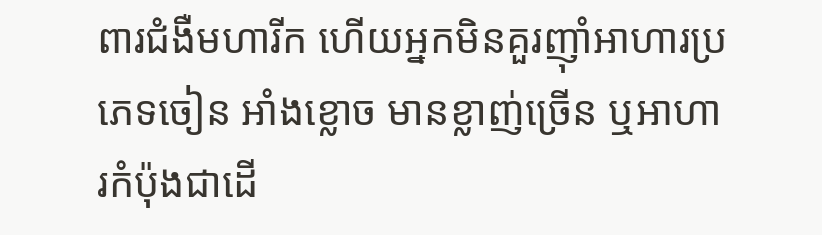ពារជំងឺមហារីក ហើយអ្នកមិនគួរញ៉ាំអាហារប្រភេទចៀន អាំងខ្លោច មានខ្លាញ់ច្រើន ឬអាហារកំប៉ុងជាដើ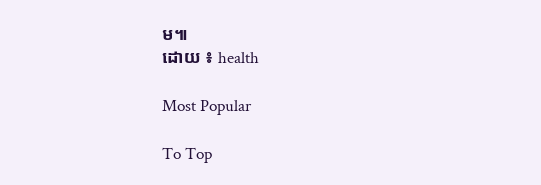ម៕
ដោយ ៖ health

Most Popular

To Top